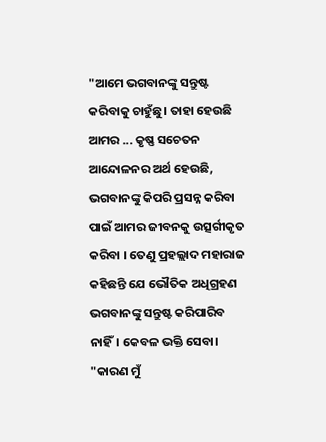"ଆମେ ଭଗବାନଙ୍କୁ ସନ୍ତୁଷ୍ଟ କରିବାକୁ ଚାହୁଁଛୁ। ତାହା ହେଉଛି ଆମର ... କୃଷ୍ଣ ସଚେତନ ଆନ୍ଦୋଳନର ଅର୍ଥ ହେଉଛି, ଭଗବାନଙ୍କୁ କିପରି ପ୍ରସନ୍ନ କରିବା ପାଇଁ ଆମର ଜୀବନକୁ ଉତ୍ସର୍ଗୀକୃତ କରିବା । ତେଣୁ ପ୍ରହଲ୍ଲାଦ ମହାରାଜ କହିଛନ୍ତି ଯେ ଭୌତିକ ଅଧିଗ୍ରହଣ ଭଗବାନଙ୍କୁ ସନ୍ତୁଷ୍ଟ କରିପାରିବ ନାହିଁ। କେବଳ ଭକ୍ତି ସେବା। "କାରଣ ମୁଁ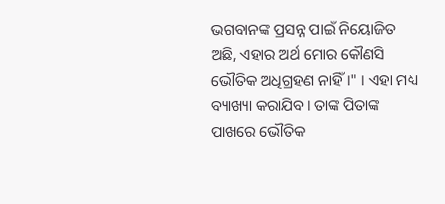ଭଗବାନଙ୍କ ପ୍ରସନ୍ନ ପାଇଁ ନିୟୋଜିତ ଅଛି, ଏହାର ଅର୍ଥ ମୋର କୌଣସି ଭୌତିକ ଅଧିଗ୍ରହଣ ନାହିଁ।" । ଏହା ମଧ୍ୟ ବ୍ୟାଖ୍ୟା କରାଯିବ। ତାଙ୍କ ପିତାଙ୍କ ପାଖରେ ଭୌତିକ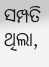ସମ୍ପତି ଥିଲା,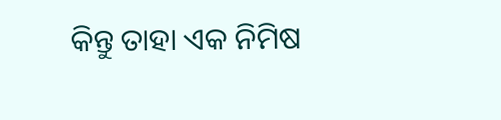କିନ୍ତୁ ତାହା ଏକ ନିମିଷ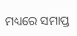ମଧ୍ୟରେ ସମାପ୍ତ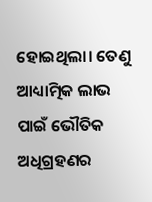ହୋଇଥିଲା। ତେଣୁ ଆଧ୍ୟାତ୍ମିକ ଲାଭ ପାଇଁ ଭୌତିକ ଅଧିଗ୍ରହଣର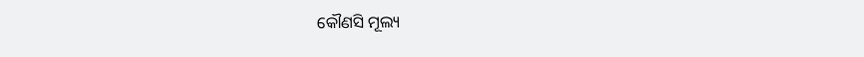କୌଣସି ମୂଲ୍ୟ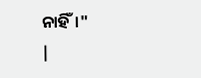ନାହିଁ।"
|